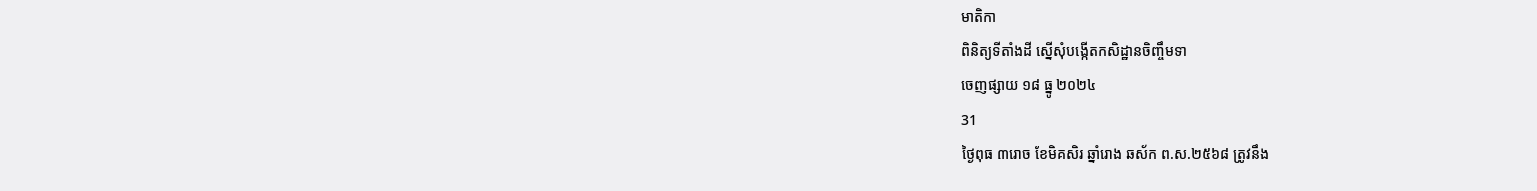មាតិកា
ពិនិត្យទីតាំងដី ស្នើសុំបង្កើតកសិដ្ឋានចិញ្ចឹមទា
ចេញផ្សាយ ១៨ ធ្នូ ២០២៤
31
ថ្ងៃពុធ ៣រោច ខែមិគសិរ ឆ្នាំរោង ឆស័ក ព.ស.២៥៦៨ ត្រូវនឹង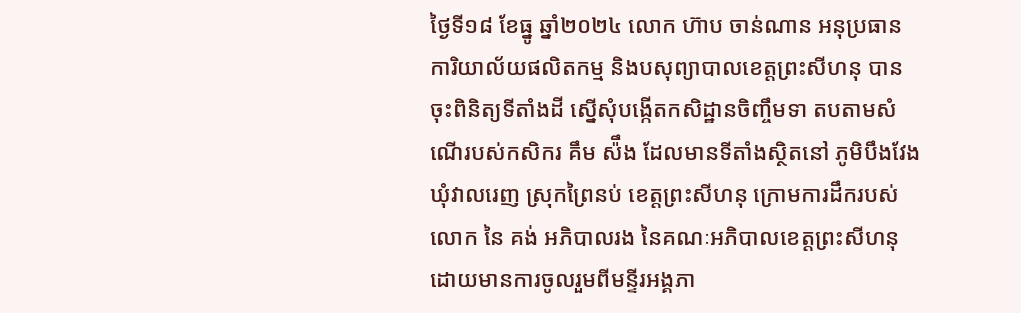ថ្ងៃទី១៨ ខែធ្នូ ឆ្នាំ២០២៤ លោក ហ៊ាប ចាន់ណាន អនុប្រធានការិយាល័យផលិតកម្ម និងបសុព្យាបាលខេត្តព្រះសីហនុ បានចុះពិនិត្យទីតាំងដី ស្នើសុំបង្កើតកសិដ្ឋានចិញ្ចឹមទា តបតាមសំណើរបស់កសិករ គឹម ស៉ឹង ដែលមានទីតាំងស្ថិតនៅ ភូមិបឹងវែង ឃុំវាលរេញ ស្រុកព្រៃនប់ ខេត្តព្រះសីហនុ ក្រោមការដឹករបស់លោក នៃ គង់ អភិបាលរង នៃគណៈអភិបាលខេត្តព្រះសីហនុ ដោយមានការចូលរួមពីមន្ទីរអង្គភា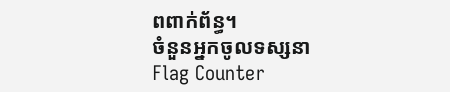ពពាក់ព័ន្ធ។
ចំនួនអ្នកចូលទស្សនា
Flag Counter